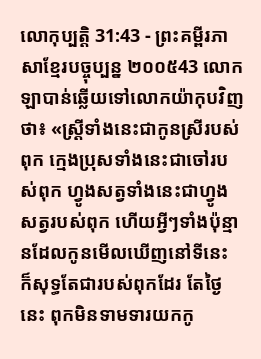លោកុប្បត្តិ 31:43 - ព្រះគម្ពីរភាសាខ្មែរបច្ចុប្បន្ន ២០០៥43 លោកឡាបាន់ឆ្លើយទៅលោកយ៉ាកុបវិញថា៖ «ស្ត្រីទាំងនេះជាកូនស្រីរបស់ពុក ក្មេងប្រុសទាំងនេះជាចៅរបស់ពុក ហ្វូងសត្វទាំងនេះជាហ្វូងសត្វរបស់ពុក ហើយអ្វីៗទាំងប៉ុន្មានដែលកូនមើលឃើញនៅទីនេះ ក៏សុទ្ធតែជារបស់ពុកដែរ តែថ្ងៃនេះ ពុកមិនទាមទារយកកូ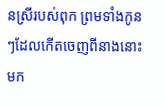នស្រីរបស់ពុក ព្រមទាំងកូនៗដែលកើតចេញពីនាងនោះមក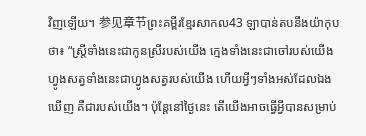វិញឡើយ។ 参见章节ព្រះគម្ពីរខ្មែរសាកល43 ឡាបាន់តបនឹងយ៉ាកុបថា៖ “ស្ត្រីទាំងនេះជាកូនស្រីរបស់យើង ក្មេងទាំងនេះជាចៅរបស់យើង ហ្វូងសត្វទាំងនេះជាហ្វូងសត្វរបស់យើង ហើយអ្វីៗទាំងអស់ដែលឯងឃើញ គឺជារបស់យើង។ ប៉ុន្តែនៅថ្ងៃនេះ តើយើងអាចធ្វើអ្វីបានសម្រាប់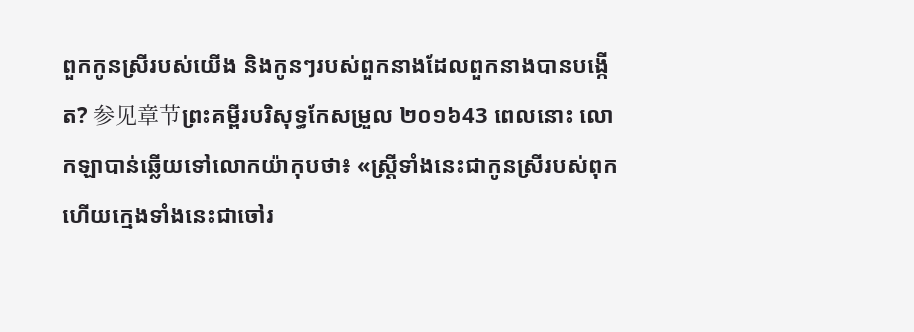ពួកកូនស្រីរបស់យើង និងកូនៗរបស់ពួកនាងដែលពួកនាងបានបង្កើត? 参见章节ព្រះគម្ពីរបរិសុទ្ធកែសម្រួល ២០១៦43 ពេលនោះ លោកឡាបាន់ឆ្លើយទៅលោកយ៉ាកុបថា៖ «ស្ត្រីទាំងនេះជាកូនស្រីរបស់ពុក ហើយក្មេងទាំងនេះជាចៅរ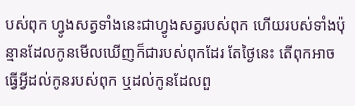បស់ពុក ហ្វូងសត្វទាំងនេះជាហ្វូងសត្វរបស់ពុក ហើយរបស់ទាំងប៉ុន្មានដែលកូនមើលឃើញក៏ជារបស់ពុកដែរ តែថ្ងៃនេះ តើពុកអាចធ្វើអ្វីដល់កូនរបស់ពុក ឬដល់កូនដែលពួ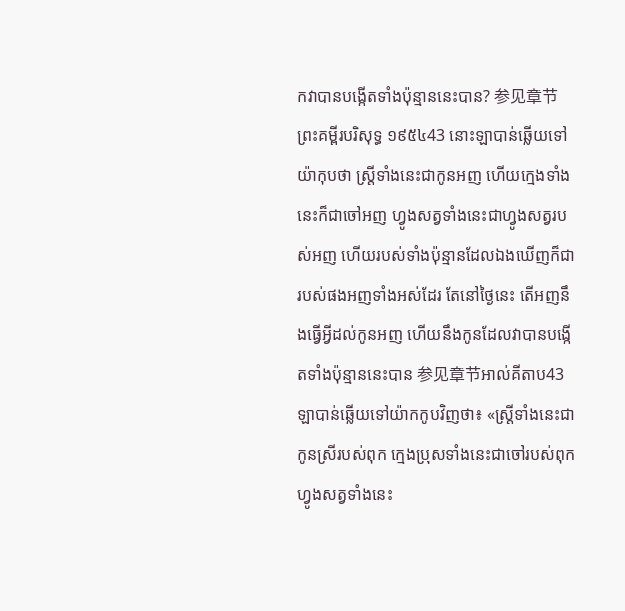កវាបានបង្កើតទាំងប៉ុន្មាននេះបាន? 参见章节ព្រះគម្ពីរបរិសុទ្ធ ១៩៥៤43 នោះឡាបាន់ឆ្លើយទៅយ៉ាកុបថា ស្ត្រីទាំងនេះជាកូនអញ ហើយក្មេងទាំងនេះក៏ជាចៅអញ ហ្វូងសត្វទាំងនេះជាហ្វូងសត្វរបស់អញ ហើយរបស់ទាំងប៉ុន្មានដែលឯងឃើញក៏ជារបស់ផងអញទាំងអស់ដែរ តែនៅថ្ងៃនេះ តើអញនឹងធ្វើអ្វីដល់កូនអញ ហើយនឹងកូនដែលវាបានបង្កើតទាំងប៉ុន្មាននេះបាន 参见章节អាល់គីតាប43 ឡាបាន់ឆ្លើយទៅយ៉ាកកូបវិញថា៖ «ស្ត្រីទាំងនេះជាកូនស្រីរបស់ពុក ក្មេងប្រុសទាំងនេះជាចៅរបស់ពុក ហ្វូងសត្វទាំងនេះ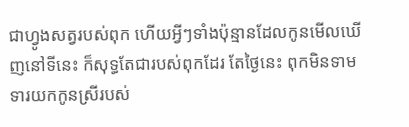ជាហ្វូងសត្វរបស់ពុក ហើយអ្វីៗទាំងប៉ុន្មានដែលកូនមើលឃើញនៅទីនេះ ក៏សុទ្ធតែជារបស់ពុកដែរ តែថ្ងៃនេះ ពុកមិនទាមទារយកកូនស្រីរបស់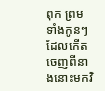ពុក ព្រមទាំងកូនៗដែលកើតចេញពីនាងនោះមកវិ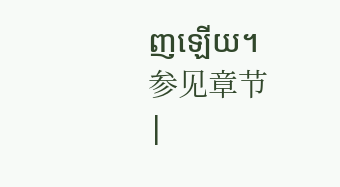ញឡើយ។ 参见章节 |